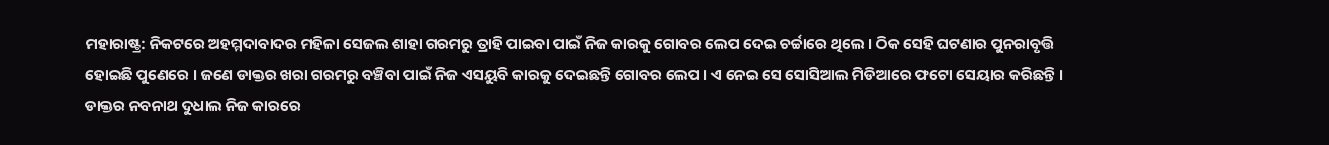ମହାରାଷ୍ଟ୍ର: ନିକଟରେ ଅହମ୍ମଦାବାଦର ମହିଳା ସେଜଲ ଶାହା ଗରମରୁ ତ୍ରାହି ପାଇବା ପାଇଁ ନିଜ କାରକୁ ଗୋବର ଲେପ ଦେଇ ଚର୍ଚ୍ଚାରେ ଥିଲେ । ଠିକ ସେହି ଘଟଣାର ପୁନରାବୃତ୍ତି ହୋଇଛି ପୁଣେରେ । ଜଣେ ଡାକ୍ତର ଖରା ଗରମରୁ ବଞ୍ଚିବା ପାଇଁ ନିଜ ଏସୟୁବି କାରକୁ ଦେଇଛନ୍ତି ଗୋବର ଲେପ । ଏ ନେଇ ସେ ସୋସିଆଲ ମିଡିଆରେ ଫଟୋ ସେୟାର କରିଛନ୍ତି ।
ଡାକ୍ତର ନବନାଥ ଦୁଧାଲ ନିଜ କାରରେ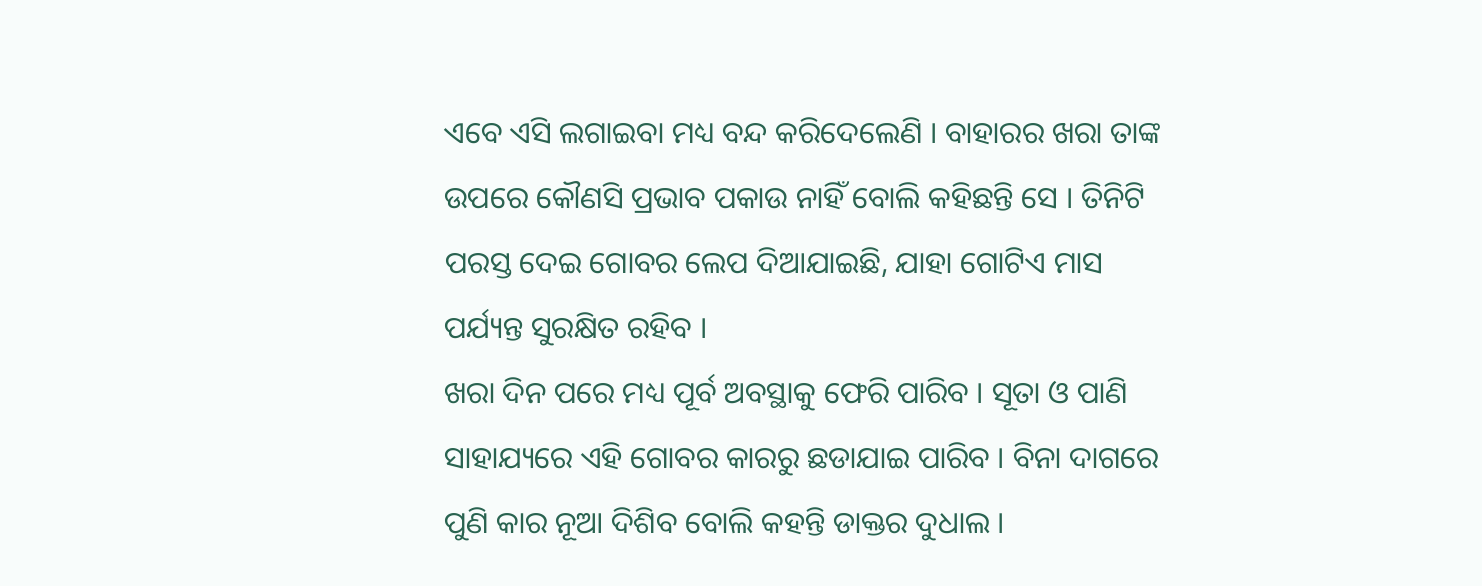ଏବେ ଏସି ଲଗାଇବା ମଧ୍ୟ ବନ୍ଦ କରିଦେଲେଣି । ବାହାରର ଖରା ତାଙ୍କ ଉପରେ କୌଣସି ପ୍ରଭାବ ପକାଉ ନାହିଁ ବୋଲି କହିଛନ୍ତି ସେ । ତିନିଟି ପରସ୍ତ ଦେଇ ଗୋବର ଲେପ ଦିଆଯାଇଛି, ଯାହା ଗୋଟିଏ ମାସ ପର୍ଯ୍ୟନ୍ତ ସୁରକ୍ଷିତ ରହିବ ।
ଖରା ଦିନ ପରେ ମଧ୍ୟ ପୂର୍ବ ଅବସ୍ଥାକୁ ଫେରି ପାରିବ । ସୂତା ଓ ପାଣି ସାହାଯ୍ୟରେ ଏହି ଗୋବର କାରରୁ ଛଡାଯାଇ ପାରିବ । ବିନା ଦାଗରେ ପୁଣି କାର ନୂଆ ଦିଶିବ ବୋଲି କହନ୍ତି ଡାକ୍ତର ଦୁଧାଲ ।